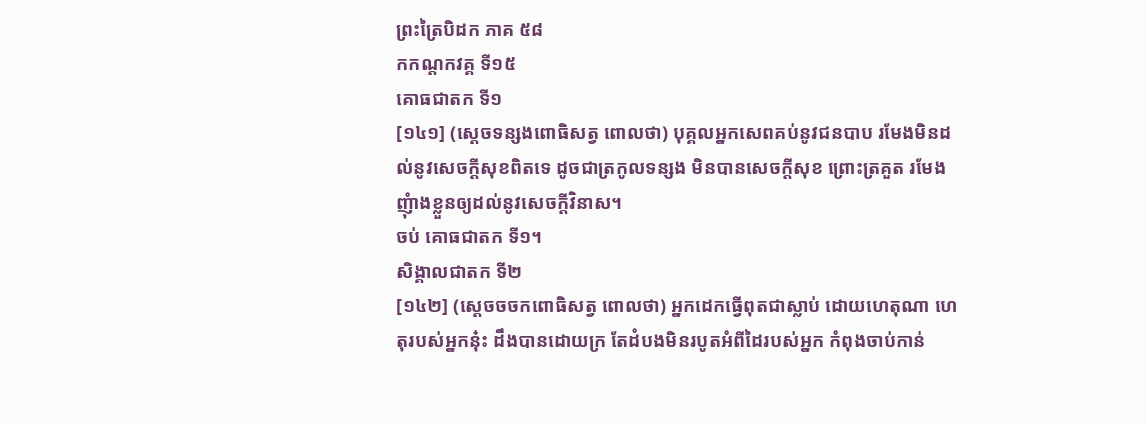ព្រះត្រៃបិដក ភាគ ៥៨
កកណ្ដកវគ្គ ទី១៥
គោធជាតក ទី១
[១៤១] (ស្ដេចទន្សងពោធិសត្វ ពោលថា) បុគ្គលអ្នកសេពគប់នូវជនបាប រមែងមិនដល់នូវសេចក្ដីសុខពិតទេ ដូចជាត្រកូលទន្សង មិនបានសេចក្ដីសុខ ព្រោះត្រគួត រមែងញុំាងខ្លួនឲ្យដល់នូវសេចក្ដីវិនាស។
ចប់ គោធជាតក ទី១។
សិង្គាលជាតក ទី២
[១៤២] (សេ្តចចចកពោធិសត្វ ពោលថា) អ្នកដេកធ្វើពុតជាស្លាប់ ដោយហេតុណា ហេតុរបស់អ្នកនុ៎ះ ដឹងបានដោយក្រ តែដំបងមិនរបូតអំពីដៃរបស់អ្នក កំពុងចាប់កាន់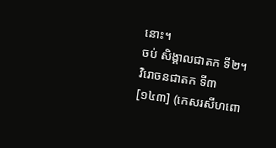នោះ។
ចប់ សិង្គាលជាតក ទី២។
វិរោចនជាតក ទី៣
[១៤៣] (កេសរសីហពោ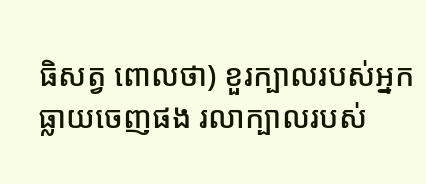ធិសត្វ ពោលថា) ខួរក្បាលរបស់អ្នកធ្លាយចេញផង រលាក្បាលរបស់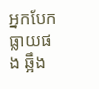អ្នកបែកធ្លាយផង ឆ្អឹង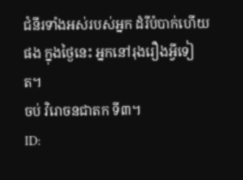ជំនីរទាំងអស់របស់អ្នក ដំរីបំបាក់ហើយផង ក្នុងថ្ងៃនេះ អ្នកនៅរុងរឿងអ្វីទៀត។
ចប់ វិរោចនជាតក ទី៣។
ID: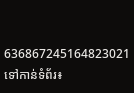636867245164823021
ទៅកាន់ទំព័រ៖